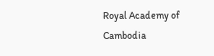Royal Academy of Cambodia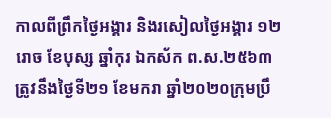កាលពីព្រឹកថ្ងៃអង្គារ និងរសៀលថ្ងៃអង្គារ ១២រោច ខែបុស្ស ឆ្នាំកុរ ឯកស័ក ព.ស.២៥៦៣ ត្រូវនឹងថ្ងៃទី២១ ខែមករា ឆ្នាំ២០២០ក្រុមប្រឹ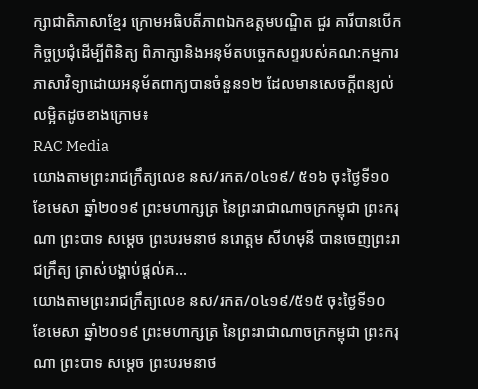ក្សាជាតិភាសាខ្មែរ ក្រោមអធិបតីភាពឯកឧត្តមបណ្ឌិត ជួរ គារីបានបើកកិច្ចប្រជុំដើម្បីពិនិត្យ ពិភាក្សានិងអនុម័តបច្ចេកសព្ទរបស់គណ:កម្មការភាសាវិទ្យាដោយអនុម័តពាក្យបានចំនួន១២ ដែលមានសេចក្តីពន្យល់លម្អិតដូចខាងក្រោម៖
RAC Media
យោងតាមព្រះរាជក្រឹត្យលេខ នស/រកត/០៤១៩/ ៥១៦ ចុះថ្ងៃទី១០ ខែមេសា ឆ្នាំ២០១៩ ព្រះមហាក្សត្រ នៃព្រះរាជាណាចក្រកម្ពុជា ព្រះករុណា ព្រះបាទ សម្តេច ព្រះបរមនាថ នរោត្តម សីហមុនី បានចេញព្រះរាជក្រឹត្យ ត្រាស់បង្គាប់ផ្តល់គ...
យោងតាមព្រះរាជក្រឹត្យលេខ នស/រកត/០៤១៩/៥១៥ ចុះថ្ងៃទី១០ ខែមេសា ឆ្នាំ២០១៩ ព្រះមហាក្សត្រ នៃព្រះរាជាណាចក្រកម្ពុជា ព្រះករុណា ព្រះបាទ សម្តេច ព្រះបរមនាថ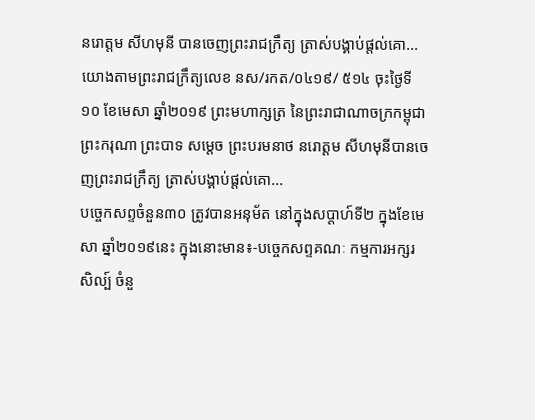នរោត្តម សីហមុនី បានចេញព្រះរាជក្រឹត្យ ត្រាស់បង្គាប់ផ្តល់គោ...
យោងតាមព្រះរាជក្រឹត្យលេខ នស/រកត/០៤១៩/ ៥១៤ ចុះថ្ងៃទី១០ ខែមេសា ឆ្នាំ២០១៩ ព្រះមហាក្សត្រ នៃព្រះរាជាណាចក្រកម្ពុជា ព្រះករុណា ព្រះបាទ សម្តេច ព្រះបរមនាថ នរោត្តម សីហមុនីបានចេញព្រះរាជក្រឹត្យ ត្រាស់បង្គាប់ផ្តល់គោ...
បច្ចេកសព្ទចំនួន៣០ ត្រូវបានអនុម័ត នៅក្នុងសប្តាហ៍ទី២ ក្នុងខែមេសា ឆ្នាំ២០១៩នេះ ក្នុងនោះមាន៖-បច្ចេកសព្ទគណៈ កម្មការអក្សរសិល្ប៍ ចំនួ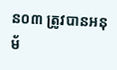ន០៣ ត្រូវបានអនុម័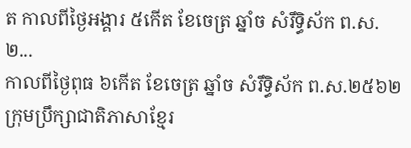ត កាលពីថ្ងៃអង្គារ ៥កើត ខែចេត្រ ឆ្នាំច សំរឹទ្ធិស័ក ព.ស.២...
កាលពីថ្ងៃពុធ ៦កេីត ខែចេត្រ ឆ្នាំច សំរឹទ្ធិស័ក ព.ស.២៥៦២ ក្រុមប្រឹក្សាជាតិភាសាខ្មែរ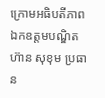ក្រោមអធិបតីភាពឯកឧត្តមបណ្ឌិត ហ៊ាន សុខុម ប្រធាន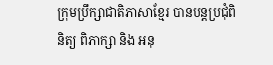ក្រុមប្រឹក្សាជាតិភាសាខ្មែរ បានបន្តប្រជុំពិនិត្យ ពិភាក្សា និង អនុ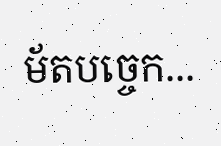ម័តបច្ចេក...